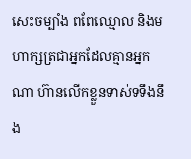សេះចម្បាំង ពពែឈ្មោល និងមហាក្សត្រជាអ្នកដែលគ្មានអ្នកណា ហ៊ានលើកខ្លួនទាស់ទទឹងនឹង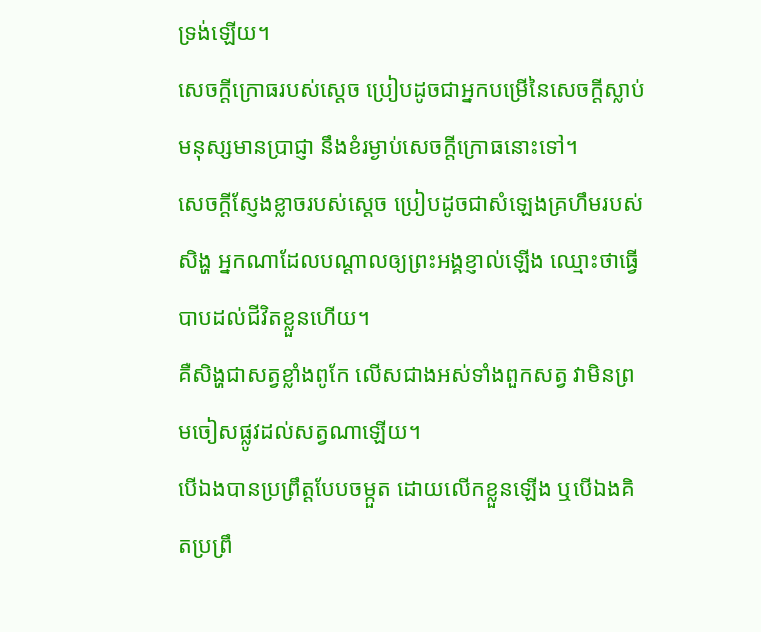ទ្រង់ឡើយ។
សេចក្ដីក្រោធរបស់ស្តេច ប្រៀបដូចជាអ្នកបម្រើនៃសេចក្ដីស្លាប់ មនុស្សមានប្រាជ្ញា នឹងខំរម្ងាប់សេចក្ដីក្រោធនោះទៅ។
សេចក្ដីស្ញែងខ្លាចរបស់ស្តេច ប្រៀបដូចជាសំឡេងគ្រហឹមរបស់សិង្ហ អ្នកណាដែលបណ្ដាលឲ្យព្រះអង្គខ្ញាល់ឡើង ឈ្មោះថាធ្វើបាបដល់ជីវិតខ្លួនហើយ។
គឺសិង្ហជាសត្វខ្លាំងពូកែ លើសជាងអស់ទាំងពួកសត្វ វាមិនព្រមចៀសផ្លូវដល់សត្វណាឡើយ។
បើឯងបានប្រព្រឹត្តបែបចម្កួត ដោយលើកខ្លួនឡើង ឬបើឯងគិតប្រព្រឹ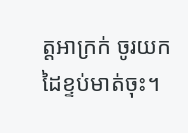ត្តអាក្រក់ ចូរយកដៃខ្ទប់មាត់ចុះ។